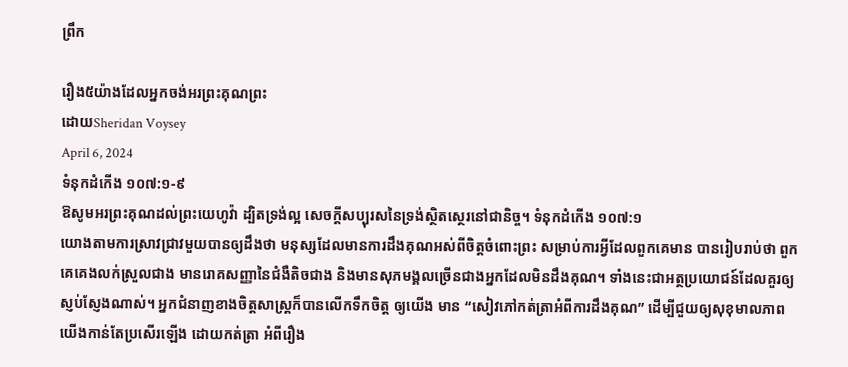ព្រឹក

រឿង៥យ៉ាងដែលអ្នកចង់អរព្រះគុណព្រះ
ដោយSheridan Voysey
April 6, 2024
ទំនុកដំកើង ១០៧:១-៩
ឱសូមអរព្រះគុណដល់ព្រះយេហូវ៉ា ដ្បិតទ្រង់ល្អ សេចក្តីសប្បុរសនៃទ្រង់ស្ថិតស្ថេរនៅជានិច្ច។ ទំនុកដំកើង ១០៧:១
យោងតាមការស្រាវជ្រាវមួយបានឲ្យដឹងថា មនុស្សដែលមានការដឹងគុណអស់ពីចិត្តចំពោះព្រះ សម្រាប់ការអ្វីដែលពួកគេមាន បានរៀបរាប់ថា ពួកគេគេងលក់ស្រួលជាង មានរោគសញ្ញានៃជំងឺតិចជាង និងមានសុភមង្គលច្រើនជាងអ្នកដែលមិនដឹងគុណ។ ទាំងនេះជាអត្ថប្រយោជន៍ដែលគួរឲ្យស្ញប់ស្ញែងណាស់។ អ្នកជំនាញខាងចិត្តសាស្រ្តក៏បានលើកទឹកចិត្ត ឲ្យយើង មាន “សៀវភៅកត់ត្រាអំពីការដឹងគុណ” ដើម្បីជួយឲ្យសុខុមាលភាពយើងកាន់តែប្រសើរឡើង ដោយកត់ត្រា អំពីរឿង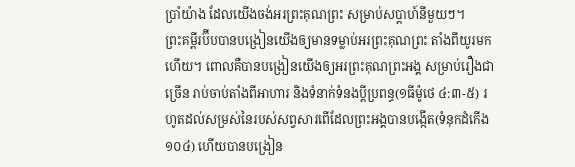ប្រាំយ៉ាង ដែលយើងចង់អរព្រះគុណព្រះ សម្រាប់សប្តាហ៍នីមួយៗ។
ព្រះគម្ពីរប៊ីបបានបង្រៀនយើងឲ្យមានទម្លាប់អរព្រះគុណព្រះ តាំងពីយូរមកហើយ។ ពោលគឺបានបង្រៀនយើងឲ្យអរព្រះគុណព្រះអង្គ សម្រាប់រឿងជាច្រើន រាប់ចាប់តាំងពីអាហារ និងទំនាក់ទំនងប្តីប្រពន្ធ(១ធីម៉ូថេ ៤:៣-៥) រហូតដល់សម្រស់នៃរបស់សព្វសារពើដែលព្រះអង្គបានបង្កើត(ទំនុកដំកើង ១០៤) ហើយបានបង្រៀន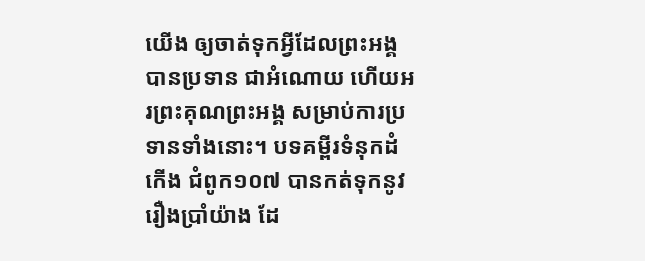យើង ឲ្យចាត់ទុកអ្វីដែលព្រះអង្គបានប្រទាន ជាអំណោយ ហើយអរព្រះគុណព្រះអង្គ សម្រាប់ការប្រទានទាំងនោះ។ បទគម្ពីរទំនុកដំកើង ជំពូក១០៧ បានកត់ទុកនូវរឿងប្រាំយ៉ាង ដែ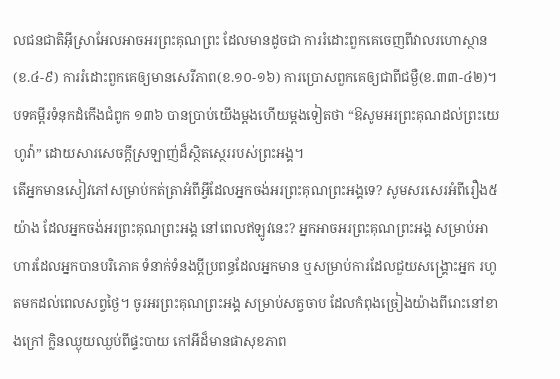លជនជាតិអ៊ីស្រាអែលអាចអរព្រះគុណព្រះ ដែលមានដូចជា ការរំដោះពួកគេចេញពីវាលរហោស្ថាន(ខ.៤-៩) ការរំដោះពួកគេឲ្យមានសេរីភាព(ខ.១០-១៦) ការប្រោសពួកគេឲ្យជាពីជម្ងឺ(ខ.៣៣-៤២)។ បទគម្ពីរទំនុកដំកើងជំពូក ១៣៦ បានប្រាប់យើងម្តងហើយម្តងទៀតថា “ឱសូមអរព្រះគុណដល់ព្រះយេហូវ៉ា” ដោយសារសេចក្តីស្រឡាញ់ដ៏ស្ថិតស្ថេររបស់ព្រះអង្គ។
តើអ្នកមានសៀវភៅសម្រាប់កត់ត្រាអំពីអ្វីដែលអ្នកចង់អរព្រះគុណព្រះអង្គទេ? សូមសរសេរអំពីរឿង៥យ៉ាង ដែលអ្នកចង់អរព្រះគុណព្រះអង្គ នៅពេលឥឡូវនេះ? អ្នកអាចអរព្រះគុណព្រះអង្គ សម្រាប់អាហារដែលអ្នកបានបរិភោគ ទំនាក់ទំនងប្តីប្រពន្ធដែលអ្នកមាន ឬសម្រាប់ការដែលជួយសង្គ្រោះអ្នក រហូតមកដល់ពេលសព្វថ្ងៃ។ ចូរអរព្រះគុណព្រះអង្គ សម្រាប់សត្វចាប ដែលកំពុងច្រៀងយ៉ាងពីរោះនៅខាងក្រៅ ក្លិនឈ្ងុយឈ្ងប់ពីផ្ទះបាយ កៅអីដ៏មានផាសុខភាព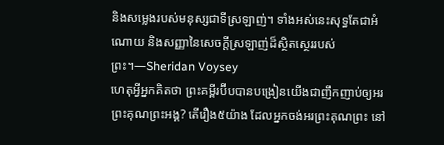និងសម្លេងរបស់មនុស្សជាទីស្រឡាញ់។ ទាំងអស់នេះសុទ្ធតែជាអំណោយ និងសញ្ញានៃសេចក្តីស្រឡាញ់ដ៏ស្ថិតស្ថេររបស់ព្រះ។—Sheridan Voysey
ហេតុអ្វីអ្នកគិតថា ព្រះគម្ពីរប៊ីបបានបង្រៀនយើងជាញឹកញាប់ឲ្យអរព្រះគុណព្រះអង្គ? តើរឿង៥យ៉ាង ដែលអ្នកចង់អរព្រះគុណព្រះ នៅ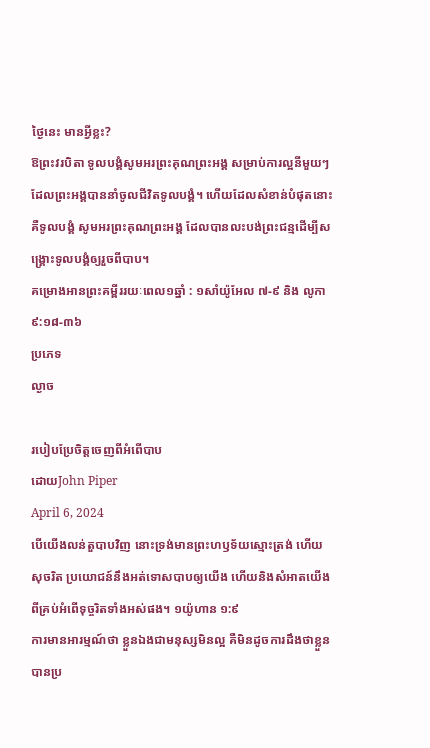ថ្ងៃនេះ មានអ្វីខ្លះ?
ឱព្រះវរបិតា ទូលបង្គំសូមអរព្រះគុណព្រះអង្គ សម្រាប់ការល្អនីមួយៗ ដែលព្រះអង្គបាននាំចូលជីវិតទូលបង្គំ។ ហើយដែលសំខាន់បំផុតនោះ គឺទូលបង្គំ សូមអរព្រះគុណព្រះអង្គ ដែលបានលះបង់ព្រះជន្មដើម្បីសង្រ្គោះទូលបង្គំឲ្យរួចពីបាប។
គម្រោងអានព្រះគម្ពីររយៈពេល១ឆ្នាំ : ១សាំយ៉ូអែល ៧-៩ និង លូកា ៩:១៨-៣៦
ប្រភេទ
ល្ងាច

របៀបប្រែចិត្តចេញពីអំពើបាប
ដោយJohn Piper
April 6, 2024
បើយើងលន់តួបាបវិញ នោះទ្រង់មានព្រះហឫទ័យស្មោះត្រង់ ហើយសុចរិត ប្រយោជន៍នឹងអត់ទោសបាបឲ្យយើង ហើយនិងសំអាតយើង ពីគ្រប់អំពើទុច្ចរិតទាំងអស់ផង។ ១យ៉ូហាន ១:៩
ការមានអារម្មណ៍ថា ខ្លួនឯងជាមនុស្សមិនល្អ គឺមិនដូចការដឹងថាខ្លួនបានប្រ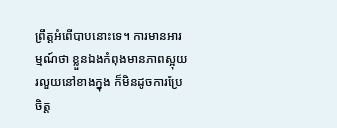ព្រឹត្តអំពើបាបនោះទេ។ ការមានអារម្មណ៍ថា ខ្លួនឯងកំពុងមានភាពស្អុយរលួយនៅខាងក្នុង ក៏មិនដូចការប្រែចិត្ត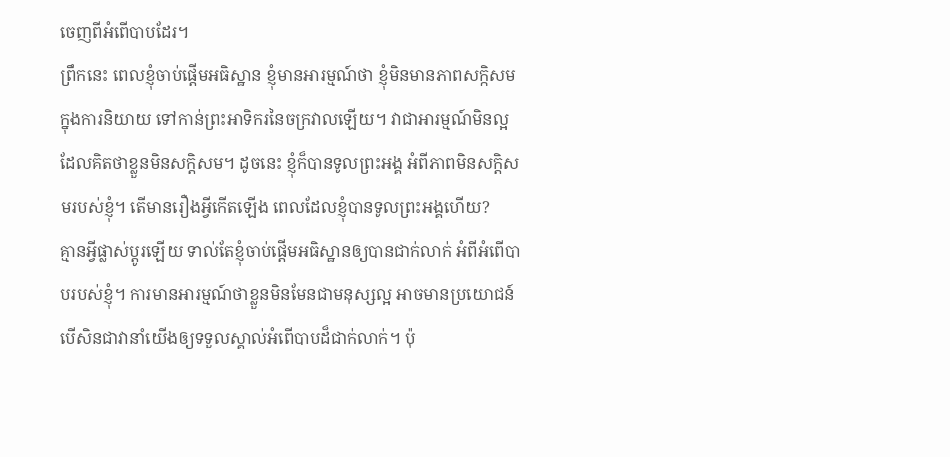ចេញពីអំពើបាបដែរ។
ព្រឹកនេះ ពេលខ្ញុំចាប់ផ្តើមអធិស្ឋាន ខ្ញុំមានអារម្មណ៍ថា ខ្ញុំមិនមានភាពសក្កិសម ក្នុងការនិយាយ ទៅកាន់ព្រះអាទិករនៃចក្រវាលឡើយ។ វាជាអារម្មណ៍មិនល្អ ដែលគិតថាខ្លួនមិនសក្តិសម។ ដូចនេះ ខ្ញុំក៏បានទូលព្រះអង្គ អំពីភាពមិនសក្តិសមរបស់ខ្ញុំ។ តើមានរឿងអ្វីកើតឡើង ពេលដែលខ្ញុំបានទូលព្រះអង្គហើយ?
គ្មានអ្វីផ្លាស់ប្តូរឡើយ ទាល់តែខ្ញុំចាប់ផ្តើមអធិស្ឋានឲ្យបានជាក់លាក់ អំពីអំពើបាបរបស់ខ្ញុំ។ ការមានអារម្មណ៍ថាខ្លួនមិនមែនជាមនុស្សល្អ អាចមានប្រយោជន៍ បើសិនជាវានាំយើងឲ្យទទួលស្គាល់អំពើបាបដ៏ជាក់លាក់។ ប៉ុ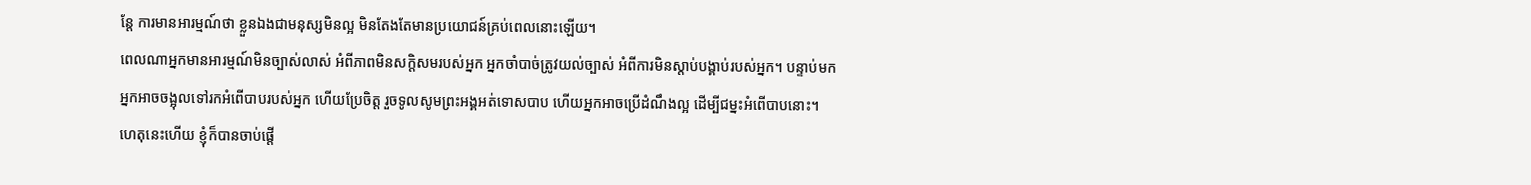ន្តែ ការមានអារម្មណ៍ថា ខ្លួនឯងជាមនុស្សមិនល្អ មិនតែងតែមានប្រយោជន៍គ្រប់ពេលនោះឡើយ។
ពេលណាអ្នកមានអារម្មណ៍មិនច្បាស់លាស់ អំពីភាពមិនសក្តិសមរបស់អ្នក អ្នកចាំបាច់ត្រូវយល់ច្បាស់ អំពីការមិនស្តាប់បង្គាប់របស់អ្នក។ បន្ទាប់មក អ្នកអាចចង្អុលទៅរកអំពើបាបរបស់អ្នក ហើយប្រែចិត្ត រួចទូលសូមព្រះអង្គអត់ទោសបាប ហើយអ្នកអាចប្រើដំណឹងល្អ ដើម្បីជម្នះអំពើបាបនោះ។
ហេតុនេះហើយ ខ្ញុំក៏បានចាប់ផ្តើ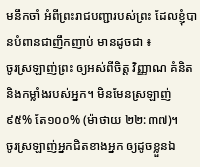មនឹកចាំ អំពីព្រះរាជបញ្ជារបស់ព្រះ ដែលខ្ញុំបានបំពានជាញឹកញាប់ មានដូចជា ៖
ចូរស្រឡាញ់ព្រះ ឲ្យអស់ពីចិត្ត វិញ្ញាណ គំនិត និងកម្លាំងរបស់អ្នក។ មិនមែនស្រឡាញ់ ៩៥% តែ១០០% (ម៉ាថាយ ២២:៣៧)។
ចូរស្រឡាញ់អ្នកជិតខាងអ្នក ឲ្យដូចខ្លួនឯ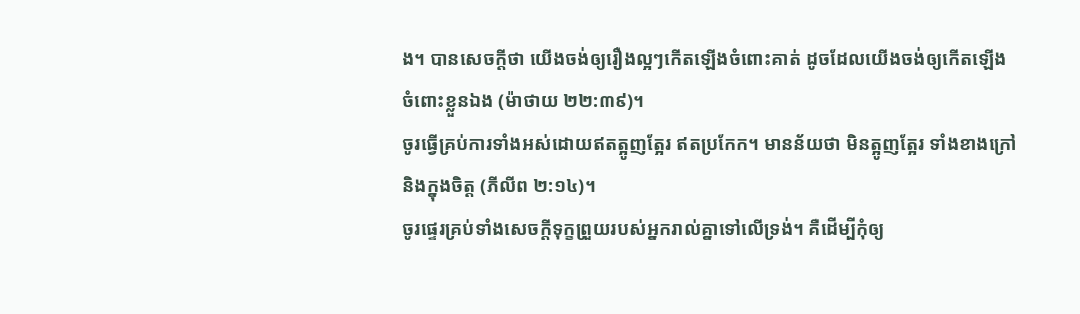ង។ បានសេចក្តីថា យើងចង់ឲ្យរឿងល្អៗកើតឡើងចំពោះគាត់ ដូចដែលយើងចង់ឲ្យកើតឡើងចំពោះខ្លួនឯង (ម៉ាថាយ ២២:៣៩)។
ចូរធ្វើគ្រប់ការទាំងអស់ដោយឥតត្អូញត្អែរ ឥតប្រកែក។ មានន័យថា មិនត្អូញត្អែរ ទាំងខាងក្រៅ និងក្នុងចិត្ត (ភីលីព ២:១៤)។
ចូរផ្ទេរគ្រប់ទាំងសេចក្តីទុក្ខព្រួយរបស់អ្នករាល់គ្នាទៅលើទ្រង់។ គឺដើម្បីកុំឲ្យ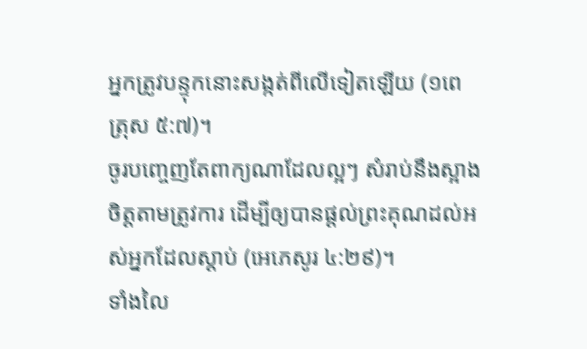អ្នកត្រូវបន្ទុកនោះសង្កត់ពីលើទៀតឡើយ (១ពេត្រុស ៥:៧)។
ចូរបញ្ចេញតែពាក្យណាដែលល្អៗ សំរាប់នឹងស្អាងចិត្តតាមត្រូវការ ដើម្បីឲ្យបានផ្តល់ព្រះគុណដល់អស់អ្នកដែលស្តាប់ (អេភេសូរ ៤:២៩)។
ទាំងលៃ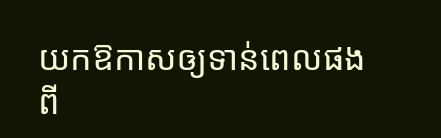យកឱកាសឲ្យទាន់ពេលផង ពី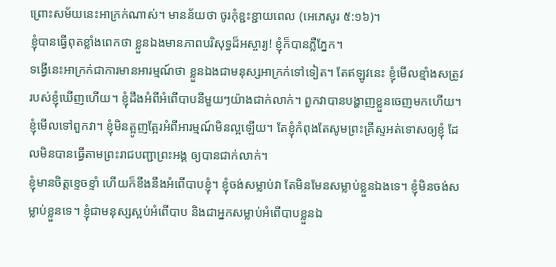ព្រោះសម័យនេះអាក្រក់ណាស់។ មានន័យថា ចូរកុំខ្ជះខ្ជាយពេល (អេភេសូរ ៥:១៦)។
ខ្ញុំបានធ្វើពុតខ្លាំងពេកថា ខ្លួនឯងមានភាពបរិសុទ្ធដ៏អស្ចារ្យ! ខ្ញុំក៏បានភ្លឺភ្នែក។
ទង្វើនេះអាក្រក់ជាការមានអារម្មណ៍ថា ខ្លួនឯងជាមនុស្សអាក្រក់ទៅទៀត។ តែឥឡូវនេះ ខ្ញុំមើលខ្មាំងសត្រូវរបស់ខ្ញុំឃើញហើយ។ ខ្ញុំដឹងអំពីអំពើបាបនីមួយៗយ៉ាងជាក់លាក់។ ពួកវាបានបង្ហាញខ្លួនចេញមកហើយ។ ខ្ញុំមើលទៅពួកវា។ ខ្ញុំមិនត្អូញត្អែរអំពីអារម្មណ៍មិនល្អឡើយ។ តែខ្ញុំកំពុងតែសូមព្រះគ្រីស្ទអត់ទោសឲ្យខ្ញុំ ដែលមិនបានធ្វើតាមព្រះរាជបញ្ជាព្រះអង្គ ឲ្យបានជាក់លាក់។
ខ្ញុំមានចិត្តខ្ទេចខ្ទាំ ហើយក៏ខឹងនឹងអំពើបាបខ្ញុំ។ ខ្ញុំចង់សម្លាប់វា តែមិនមែនសម្លាប់ខ្លួនឯងទេ។ ខ្ញុំមិនចង់សម្លាប់ខ្លួនទេ។ ខ្ញុំជាមនុស្សស្អប់អំពើបាប និងជាអ្នកសម្លាប់អំពើបាបខ្លួនឯ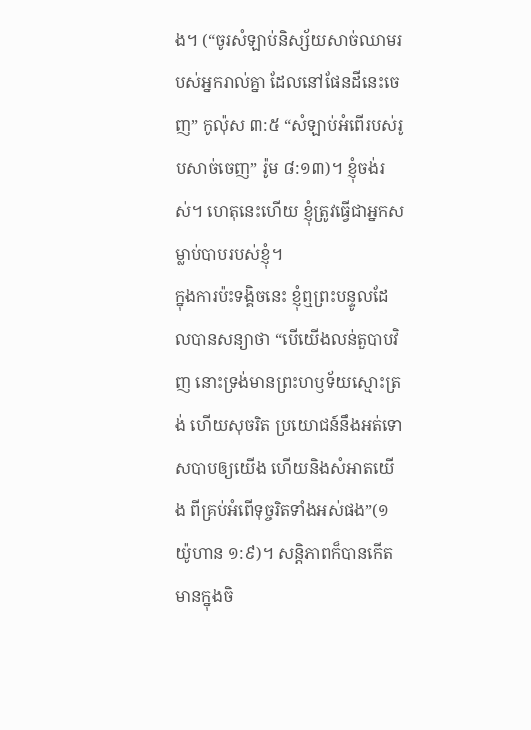ង។ (“ចូរសំឡាប់និស្ស័យសាច់ឈាមរបស់អ្នករាល់គ្នា ដែលនៅផែនដីនេះចេញ” កូល៉ុស ៣:៥ “សំឡាប់អំពើរបស់រូបសាច់ចេញ” រ៉ូម ៨:១៣)។ ខ្ញុំចង់រស់។ ហេតុនេះហើយ ខ្ញុំត្រូវធ្វើជាអ្នកសម្លាប់បាបរបស់ខ្ញុំ។
ក្នុងការប៉ះទង្គិចនេះ ខ្ញុំឮព្រះបន្ទូលដែលបានសន្យាថា “បើយើងលន់តួបាបវិញ នោះទ្រង់មានព្រះហឫទ័យស្មោះត្រង់ ហើយសុចរិត ប្រយោជន៍នឹងអត់ទោសបាបឲ្យយើង ហើយនិងសំអាតយើង ពីគ្រប់អំពើទុច្ចរិតទាំងអស់ផង”(១យ៉ូហាន ១:៩)។ សន្តិភាពក៏បានកើតមានក្នុងចិ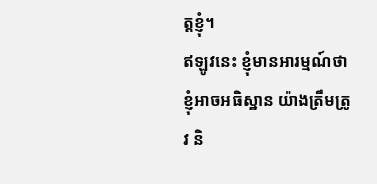ត្តខ្ញុំ។
ឥឡូវនេះ ខ្ញុំមានអារម្មណ៍ថា ខ្ញុំអាចអធិស្ឋាន យ៉ាងត្រឹមត្រូវ និ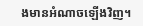ងមានអំណាចឡើងវិញ។